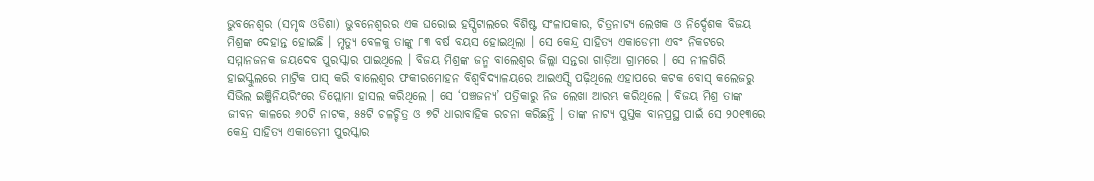ଭୁବନେଶ୍ୱର (ସମୃଦ୍ଧ ଓଡିଶା) ଭୁବନେଶ୍ୱରର ଏକ ଘରୋଇ ହସ୍ପିଟାଲରେ ବିଶିଷ୍ଟ ସଂଳାପକାର, ଚିତ୍ରନାଟ୍ୟ ଲେଖକ ଓ ନିର୍ଦ୍ଦେଶକ ବିଜୟ ମିଶ୍ରଙ୍କ ଦେହାନ୍ତ ହୋଇଛି । ମୃତ୍ୟୁ ବେଳକୁ ତାଙ୍କୁ ୮୩ ବର୍ଷ ବୟସ ହୋଇଥିଲା । ସେ କେନ୍ଦ୍ର ସାହିତ୍ୟ ଏକାଡେମୀ ଏବଂ ନିକଟରେ ସମ୍ମାନଜନକ ଜୟଦେବ ପୁରସ୍କାର ପାଇଥିଲେ । ବିଜୟ ମିଶ୍ରଙ୍କ ଜନ୍ମ ବାଲେଶ୍ଵର ଜିଲ୍ଲା ସନ୍ତରା ଗାଡ଼ିଆ ଗ୍ରାମରେ । ସେ ନୀଳଗିରି ହାଇସ୍କୁଲରେ ମାଟ୍ରିକ ପାସ୍ କରି ବାଲେଶ୍ଵର ଫକୀରମୋହନ ବିଶ୍ଵବିଦ୍ୟାଳୟରେ ଆଇଏସ୍ସି ପଢ଼ିଥିଲେ ଏହାପରେ କଟକ ବୋସ୍ କଲେଜରୁ ସିଭିଲ ଇଞ୍ଜିନିୟରିଂରେ ଡିପ୍ଲୋମା ହାସଲ କରିଥିଲେ । ସେ ‘ପଞ୍ଚଜନ୍ୟ’ ପତ୍ରିକାରୁ ନିଜ ଲେଖା ଆରମ୍ଭ କରିଥିଲେ । ବିଜୟ ମିଶ୍ର ତାଙ୍କ ଜୀବନ କାଳରେ ୬୦ଟି ନାଟକ, ୫୫ଟି ଚଳଚ୍ଚିତ୍ର ଓ ୭ଟି ଧାରାବାହିକ ରଚନା କରିଛନ୍ତି । ତାଙ୍କ ନାଟ୍ୟ ପୁସ୍ତକ ବାନପ୍ରସ୍ଥ ପାଇଁ ସେ ୨୦୧୩ରେ କେନ୍ଦ୍ର ସାହିତ୍ୟ ଏକାଡେମୀ ପୁରସ୍କାର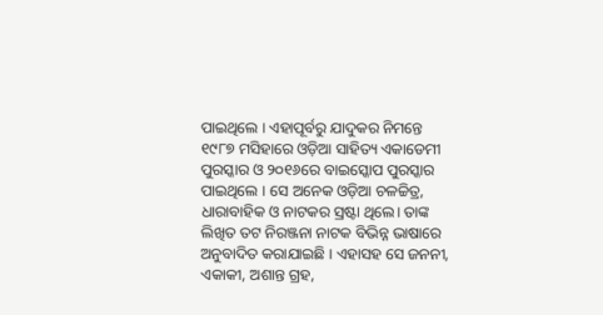ପାଇଥିଲେ । ଏହାପୂର୍ବରୁ ଯାଦୁକର ନିମନ୍ତେ ୧୯୮୭ ମସିହାରେ ଓଡ଼ିଆ ସାହିତ୍ୟ ଏକାଡେମୀ ପୁରସ୍କାର ଓ ୨୦୧୬ରେ ବାଇସ୍କୋପ ପୁରସ୍କାର ପାଇଥିଲେ । ସେ ଅନେକ ଓଡ଼ିଆ ଚଳଚ୍ଚିତ୍ର, ଧାରାବାହିକ ଓ ନାଟକର ସ୍ରଷ୍ଟା ଥିଲେ। ତାଙ୍କ ଲିଖିତ ତଟ ନିରଞ୍ଜନା ନାଟକ ବିଭିନ୍ନ ଭାଷାରେ ଅନୁବାଦିତ କରାଯାଇଛି । ଏହାସହ ସେ ଜନନୀ, ଏକାକୀ, ଅଶାନ୍ତ ଗ୍ରହ,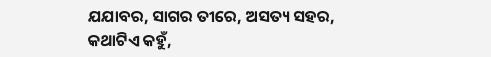ଯଯାବର, ସାଗର ତୀରେ, ଅସତ୍ୟ ସହର, କଥାଟିଏ କହୁଁ,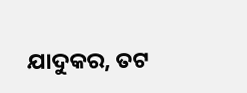ଯାଦୁକର, ତଟ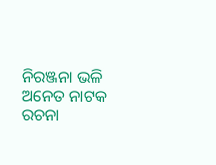ନିରଞ୍ଜନା ଭଳି ଅନେତ ନାଟକ ରଚନା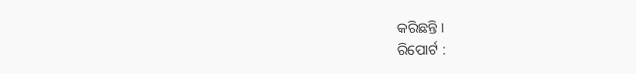କରିଛନ୍ତି ।
ରିପୋର୍ଟ :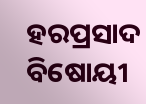ହରପ୍ରସାଦ ବିଷୋୟୀ